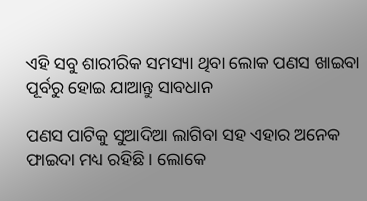ଏହି ସବୁ ଶାରୀରିକ ସମସ୍ୟା ଥିବା ଲୋକ ପଣସ ଖାଇବା ପୂର୍ବରୁ ହୋଇ ଯାଆନ୍ତୁ ସାବଧାନ

ପଣସ ପାଟିକୁ ସୁଆଦିଆ ଲାଗିବା ସହ ଏହାର ଅନେକ ଫାଇଦା ମଧ୍ୟ ରହିଛି । ଲୋକେ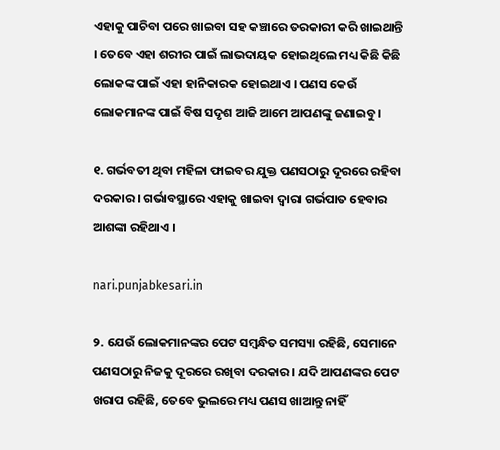ଏହାକୁ ପାଚିବା ପରେ ଖାଇବା ସହ କଞ୍ଚାରେ ତରକାରୀ କରି ଖାଇଥାନ୍ତି । ତେବେ ଏହା ଶରୀର ପାଇଁ ଲାଭଦାୟକ ହୋଇଥିଲେ ମଧ୍ୟ କିଛି କିଛି ଲୋକଙ୍କ ପାଇଁ ଏହା ହାନିକାରକ ହୋଇଥାଏ । ପଣସ କେଉଁ ଲୋକମାନଙ୍କ ପାଇଁ ବିଷ ସଦୃଶ ଆଜି ଆମେ ଆପଣଙ୍କୁ ଜଣାଇବୁ ।

୧. ଗର୍ଭବତୀ ଥିବା ମହିଳା ଫାଇବର ଯୁକ୍ତ ପଣସଠାରୁ ଦୂରରେ ରହିବା ଦରକାର । ଗର୍ଭାବସ୍ଥାରେ ଏହାକୁ ଖାଇବା ଦ୍ୱାରା ଗର୍ଭପାତ ହେବାର ଆଶଙ୍କା ରହିଥାଏ ।

nari.punjabkesari.in

୨. ଯେଉଁ ଲୋକମାନଙ୍କର ପେଟ ସମ୍ବନ୍ଧିତ ସମସ୍ୟା ରହିଛି, ସେମାନେ ପଣସଠାରୁ ନିଜକୁ ଦୂରରେ ରଖିବା ଦରକାର । ଯଦି ଆପଣଙ୍କର ପେଟ ଖରାପ ରହିଛି, ତେବେ ଭୁଲରେ ମଧ୍ୟ ପଣସ ଖାଆନ୍ତୁ ନାହିଁ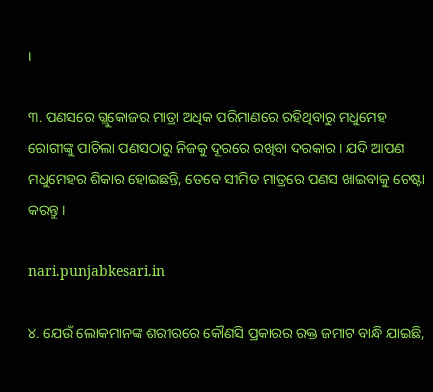।

୩. ପଣସରେ ଗ୍ଲୁକୋଜର ମାତ୍ରା ଅଧିକ ପରିମାଣରେ ରହିଥିବାରୁ ମଧୁମେହ ରୋଗୀଙ୍କୁ ପାଚିଲା ପଣସଠାରୁ ନିଜକୁ ଦୂରରେ ରଖିବା ଦରକାର । ଯଦି ଆପଣ ମଧୁମେହର ଶିକାର ହୋଇଛନ୍ତି, ତେବେ ସୀମିତ ମାତ୍ରରେ ପଣସ ଖାଇବାକୁ ଚେଷ୍ଟା କରନ୍ତୁ ।

nari.punjabkesari.in

୪. ଯେଉଁ ଲୋକମାନଙ୍କ ଶରୀରରେ କୌଣସି ପ୍ରକାରର ରକ୍ତ ଜମାଟ ବାନ୍ଧି ଯାଇଛି,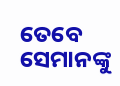ତେବେ ସେମାନଙ୍କୁ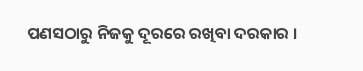ପଣସଠାରୁ ନିଜକୁ ଦୂରରେ ରଖିବା ଦରକାର ।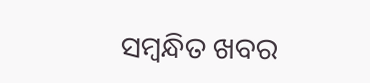ସମ୍ବନ୍ଧିତ ଖବର